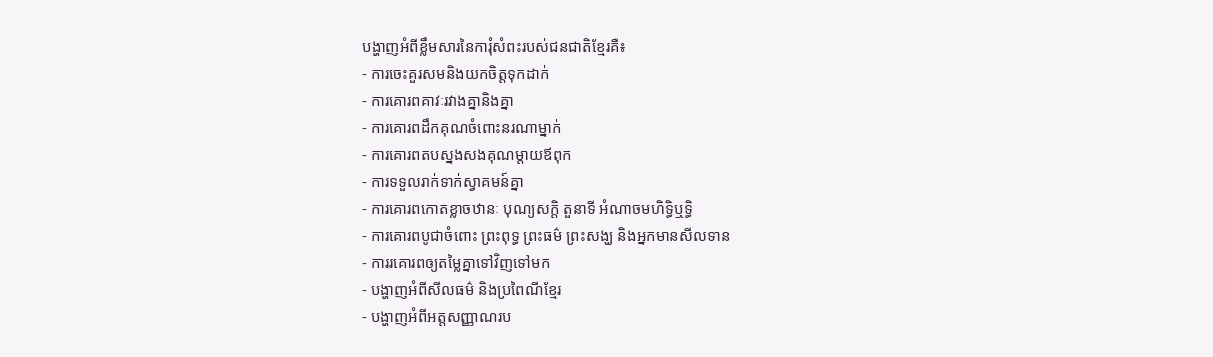បង្ហាញអំពីខ្លឹមសារនៃការុំសំពះរបស់ជនជាតិខ្មែរគឺ៖
- ការចេះគួរសមនិងយកចិត្តទុកដាក់
- ការគោរពគាវៈរវាងគ្នានិងគ្នា
- ការគោរពដឹកគុណចំពោះនរណាម្នាក់
- ការគោរពតបស្នងសងគុណម្តាយឪពុក
- ការទទួលរាក់ទាក់ស្វាគមន៍គ្នា
- ការគោរពកោតខ្លាចឋានៈ បុណ្យសក្តិ តួនាទី អំណាចមហិទ្ធិឬទ្ធិ
- ការគោរពបូជាចំពោះ ព្រះពុទ្ធ ព្រះធម៌ ព្រះសង្ឃ និងអ្នកមានសីលទាន
- ការរគោរពឲ្យតម្លៃគ្នាទៅវិញទៅមក
- បង្ហាញអំពីសីលធម៌ និងប្រពៃណីខ្មែរ
- បង្ហាញអំពីអត្តសញ្ញាណរប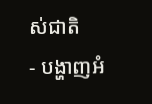ស់ជាតិ
- បង្ហាញអំ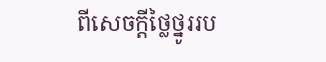ពីសេចក្តីថ្លៃថ្នូររប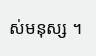ស់មនុស្ស ។